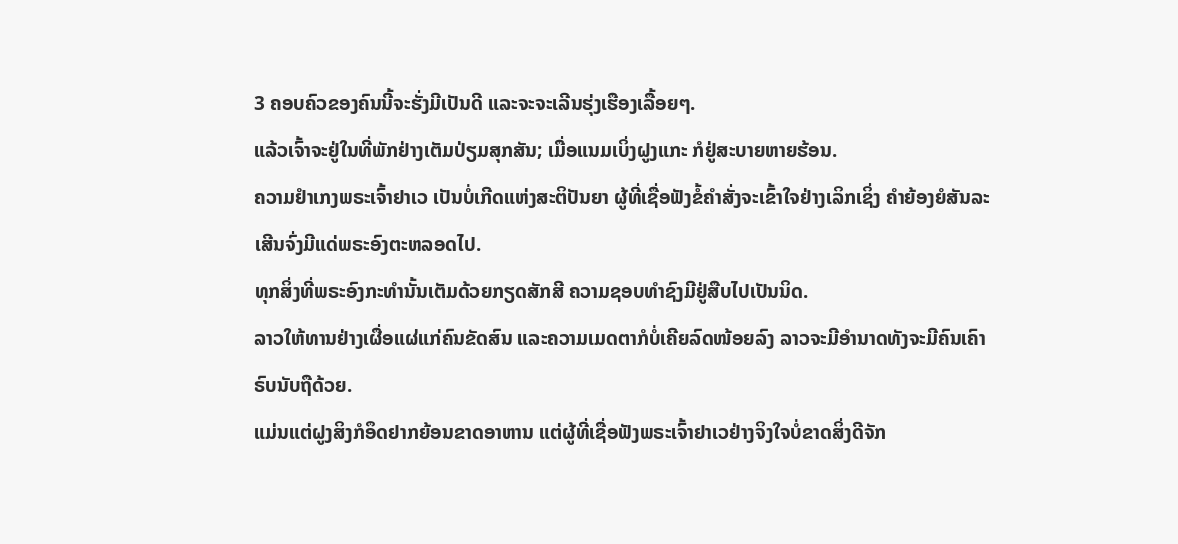3 ຄອບຄົວຂອງຄົນນີ້ຈະຮັ່ງມີເປັນດີ ແລະຈະຈະເລີນຮຸ່ງເຮືອງເລື້ອຍໆ.
ແລ້ວເຈົ້າຈະຢູ່ໃນທີ່ພັກຢ່າງເຕັມປ່ຽມສຸກສັນ; ເມື່ອແນມເບິ່ງຝູງແກະ ກໍຢູ່ສະບາຍຫາຍຮ້ອນ.
ຄວາມຢຳເກງພຣະເຈົ້າຢາເວ ເປັນບໍ່ເກີດແຫ່ງສະຕິປັນຍາ ຜູ້ທີ່ເຊື່ອຟັງຂໍ້ຄຳສັ່ງຈະເຂົ້າໃຈຢ່າງເລິກເຊິ່ງ ຄຳຍ້ອງຍໍສັນລະເສີນຈົ່ງມີແດ່ພຣະອົງຕະຫລອດໄປ.
ທຸກສິ່ງທີ່ພຣະອົງກະທຳນັ້ນເຕັມດ້ວຍກຽດສັກສີ ຄວາມຊອບທຳຊົງມີຢູ່ສືບໄປເປັນນິດ.
ລາວໃຫ້ທານຢ່າງເຜື່ອແຜ່ແກ່ຄົນຂັດສົນ ແລະຄວາມເມດຕາກໍບໍ່ເຄີຍລົດໜ້ອຍລົງ ລາວຈະມີອຳນາດທັງຈະມີຄົນເຄົາຣົບນັບຖືດ້ວຍ.
ແມ່ນແຕ່ຝູງສິງກໍອຶດຢາກຍ້ອນຂາດອາຫານ ແຕ່ຜູ້ທີ່ເຊື່ອຟັງພຣະເຈົ້າຢາເວຢ່າງຈິງໃຈບໍ່ຂາດສິ່ງດີຈັກ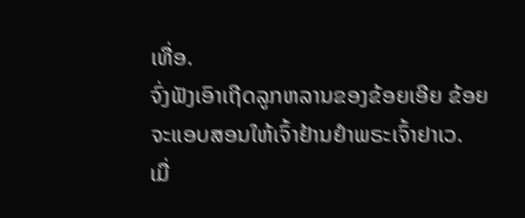ເທື່ອ.
ຈົ່ງຟັງເອົາເຖີດລູກຫລານຂອງຂ້ອຍເອີຍ ຂ້ອຍຈະແອບສອນໃຫ້ເຈົ້າຢ້ານຢຳພຣະເຈົ້າຢາເວ.
ເມື່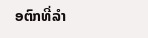ອຕົກທີ່ລຳ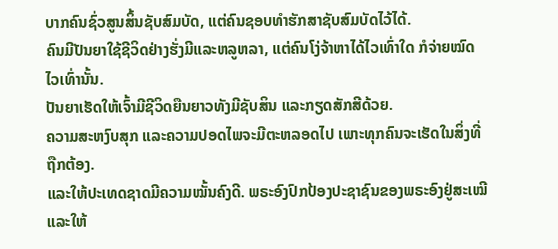ບາກຄົນຊົ່ວສູນສິ້ນຊັບສົມບັດ, ແຕ່ຄົນຊອບທຳຮັກສາຊັບສົມບັດໄວ້ໄດ້.
ຄົນມີປັນຍາໃຊ້ຊີວິດຢ່າງຮັ່ງມີແລະຫລູຫລາ, ແຕ່ຄົນໂງ່ຈ້າຫາໄດ້ໄວເທົ່າໃດ ກໍຈ່າຍໝົດໄວເທົ່ານັ້ນ.
ປັນຍາເຮັດໃຫ້ເຈົ້າມີຊີວິດຍືນຍາວທັງມີຊັບສິນ ແລະກຽດສັກສີດ້ວຍ.
ຄວາມສະຫງົບສຸກ ແລະຄວາມປອດໄພຈະມີຕະຫລອດໄປ ເພາະທຸກຄົນຈະເຮັດໃນສິ່ງທີ່ຖືກຕ້ອງ.
ແລະໃຫ້ປະເທດຊາດມີຄວາມໝັ້ນຄົງດີ. ພຣະອົງປົກປ້ອງປະຊາຊົນຂອງພຣະອົງຢູ່ສະເໝີ ແລະໃຫ້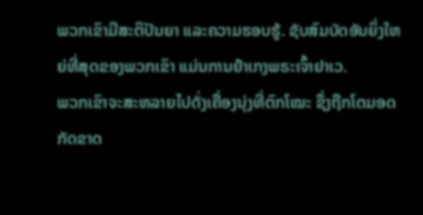ພວກເຂົາມີສະຕິປັນຍາ ແລະຄວາມຮອບຮູ້. ຊັບສົມບັດອັນຍິ່ງໃຫຍ່ທີ່ສຸດຂອງພວກເຂົາ ແມ່ນການຢຳເກງພຣະເຈົ້າຢາເວ.
ພວກເຂົາຈະສະຫລາຍໄປດັ່ງເຄື່ອງນຸ່ງທີ່ຕົກໂໝະ ຊຶ່ງຖືກໂຕມອດກັດຂາດ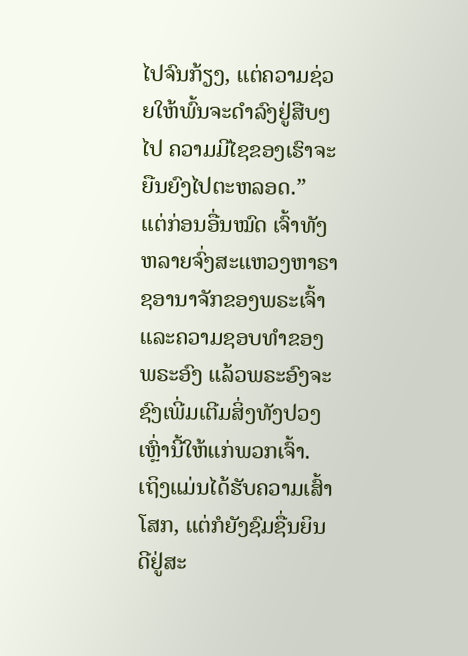ໄປຈົນກ້ຽງ, ແຕ່ຄວາມຊ່ວຍໃຫ້ພົ້ນຈະດຳລົງຢູ່ສືບໆໄປ ຄວາມມີໄຊຂອງເຮົາຈະຍືນຍົງໄປຕະຫລອດ.”
ແຕ່ກ່ອນອື່ນໝົດ ເຈົ້າທັງຫລາຍຈົ່ງສະແຫວງຫາຣາຊອານາຈັກຂອງພຣະເຈົ້າ ແລະຄວາມຊອບທຳຂອງພຣະອົງ ແລ້ວພຣະອົງຈະຊົງເພີ່ມເຕີມສິ່ງທັງປວງເຫຼົ່ານີ້ໃຫ້ແກ່ພວກເຈົ້າ.
ເຖິງແມ່ນໄດ້ຮັບຄວາມເສົ້າໂສກ, ແຕ່ກໍຍັງຊົມຊື່ນຍິນດີຢູ່ສະ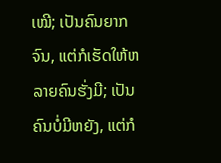ເໝີ; ເປັນຄົນຍາກຈົນ, ແຕ່ກໍເຮັດໃຫ້ຫລາຍຄົນຮັ່ງມີ; ເປັນຄົນບໍ່ມີຫຍັງ, ແຕ່ກໍ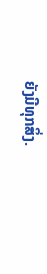ຍັງມີທຸກສິ່ງ.